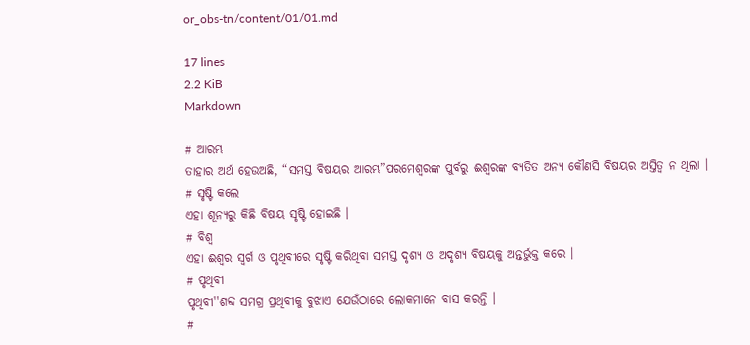or_obs-tn/content/01/01.md

17 lines
2.2 KiB
Markdown

# ଆରମ୍ଭ
ତାହାର ଅର୍ଥ ହେଉଅଛି, “ସମସ୍ତ ବିଷୟର ଆରମ୍ଭ”ପରମେଶ୍ଵରଙ୍କ ପୁର୍ବରୁ ଈଶ୍ଵରଙ୍କ ବ୍ୟତିତ ଅନ୍ୟ କୌଣସି ବିଷୟର ଅସ୍ତିତ୍ଵ ନ ଥିଲା ।
# ସୃଷ୍ଟି କଲେ
ଏହା ଶୂନ୍ୟରୁ କିଛି ବିଷୟ ସୃଷ୍ଟି ହୋଇଛି ।
# ବିଶ୍ଵ
ଏହା ଈଶ୍ଵର ସ୍ବର୍ଗ ଓ ପୃଥିବୀରେ ସୃଷ୍ଟି କରିଥିବା ସମସ୍ତ ଦୃଶ୍ୟ ଓ ଅଦୃଶ୍ୟ ବିଷୟକୁ ଅନ୍ତର୍ଭୁକ୍ତ କରେ ।
# ପୃଥିବୀ
ପୃଥିବୀ''ଶବ୍ଦ ସମଗ୍ର ପ୍ରଥିବୀକୁ ବୁଝାଏ ଯେଉଁଠାରେ ଲୋକମାନେ ବାସ କରନ୍ତି ।
#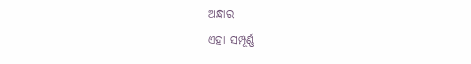ଅନ୍ଧାର
ଏହା ସମ୍ପୂର୍ଣ୍ଣ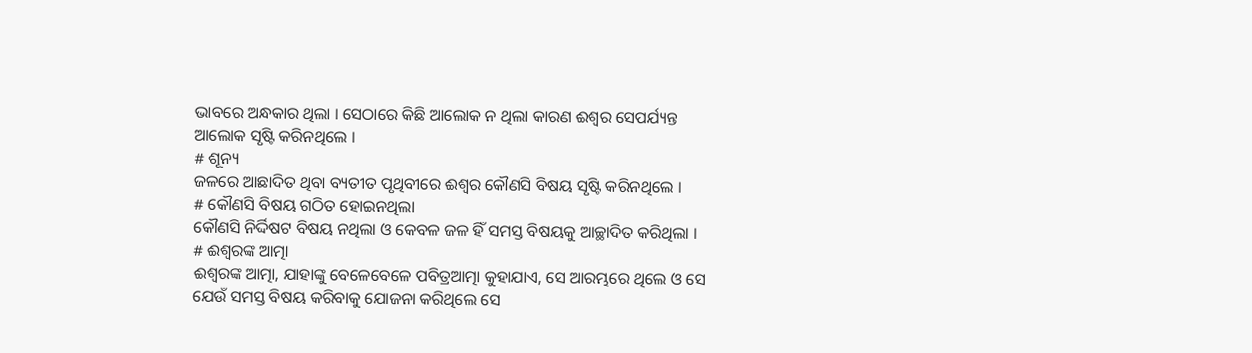ଭାବରେ ଅନ୍ଧକାର ଥିଲା । ସେଠାରେ କିଛି ଆଲୋକ ନ ଥିଲା କାରଣ ଈଶ୍ବର ସେପର୍ଯ୍ୟନ୍ତ ଆଲୋକ ସୃଷ୍ଟି କରିନଥିଲେ ।
# ଶୂନ୍ୟ
ଜଳରେ ଆଛାଦିତ ଥିବା ବ୍ୟତୀତ ପୃଥିବୀରେ ଈଶ୍ଵର କୌଣସି ବିଷୟ ସୃଷ୍ଟି କରିନଥିଲେ ।
# କୌଣସି ବିଷୟ ଗଠିତ ହୋଇନଥିଲା
କୌଣସି ନିର୍ଦ୍ଦିଷଟ ବିଷୟ ନଥିଲା ଓ କେବଳ ଜଳ ହିଁ ସମସ୍ତ ବିଷୟକୁ ଆଚ୍ଛାଦିତ କରିଥିଲା ।
# ଈଶ୍ଵରଙ୍କ ଆତ୍ମା
ଈଶ୍ଵରଙ୍କ ଆତ୍ମା, ଯାହାଙ୍କୁ ବେଳେବେଳେ ପବିତ୍ରଆତ୍ମା କୁହାଯାଏ, ସେ ଆରମ୍ଭରେ ଥିଲେ ଓ ସେ ଯେଉଁ ସମସ୍ତ ବିଷୟ କରିବାକୁ ଯୋଜନା କରିଥିଲେ ସେ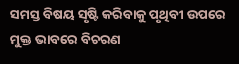ସମସ୍ତ ବିଷୟ ସୃଷ୍ଟି କରିବାକୁ ପୃଥିବୀ ଉପରେ ମୁକ୍ତ ଭାବରେ ବିଚରଣ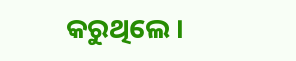କରୁଥିଲେ ।